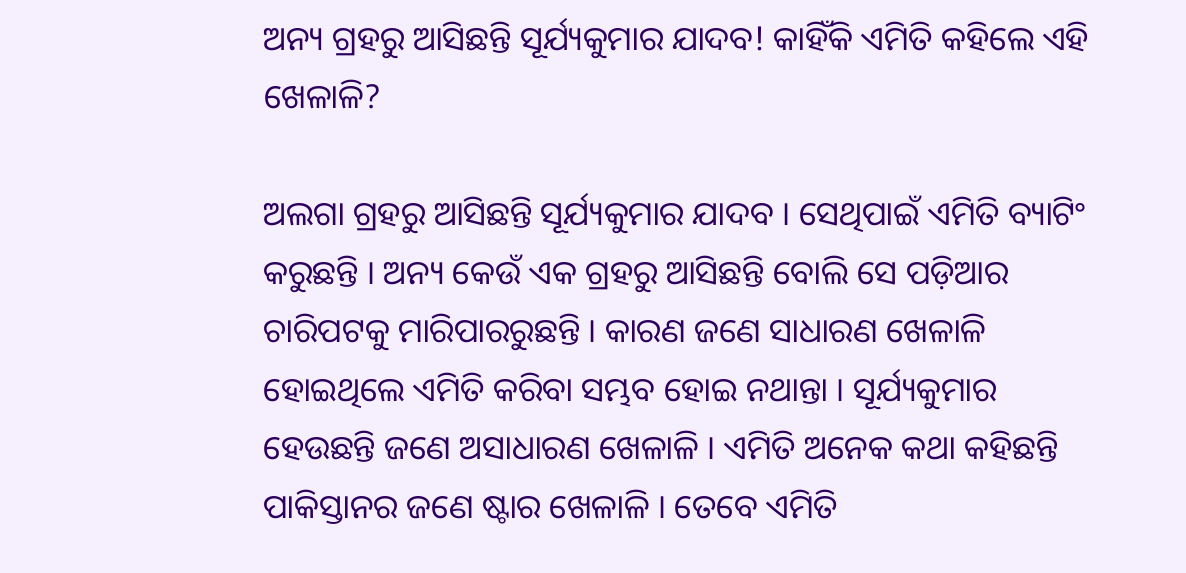ଅନ୍ୟ ଗ୍ରହରୁ ଆସିଛନ୍ତି ସୂର୍ଯ୍ୟକୁମାର ଯାଦବ! କାହିଁକି ଏମିତି କହିଲେ ଏହି ଖେଳାଳି?

ଅଲଗା ଗ୍ରହରୁ ଆସିଛନ୍ତି ସୂର୍ଯ୍ୟକୁମାର ଯାଦବ । ସେଥିପାଇଁ ଏମିତି ବ୍ୟାଟିଂ କରୁଛନ୍ତି । ଅନ୍ୟ କେଉଁ ଏକ ଗ୍ରହରୁ ଆସିଛନ୍ତି ବୋଲି ସେ ପଡ଼ିଆର ଚାରିପଟକୁ ମାରିପାରରୁଛନ୍ତି । କାରଣ ଜଣେ ସାଧାରଣ ଖେଳାଳି ହୋଇଥିଲେ ଏମିତି କରିବା ସମ୍ଭବ ହୋଇ ନଥାନ୍ତା । ସୂର୍ଯ୍ୟକୁମାର ହେଉଛନ୍ତି ଜଣେ ଅସାଧାରଣ ଖେଳାଳି । ଏମିତି ଅନେକ କଥା କହିଛନ୍ତି ପାକିସ୍ତାନର ଜଣେ ଷ୍ଟାର ଖେଳାଳି । ତେବେ ଏମିତି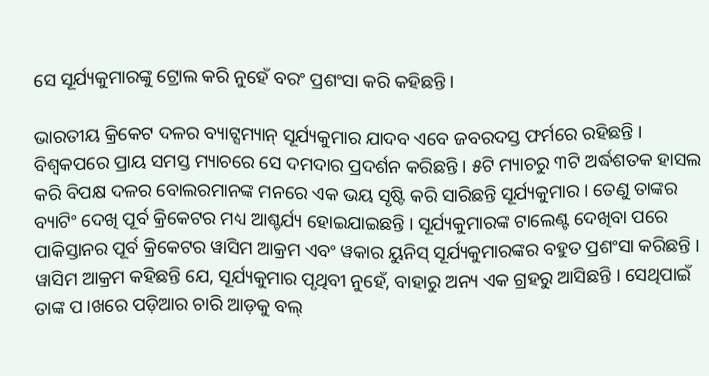ସେ ସୂର୍ଯ୍ୟକୁମାରଙ୍କୁ ଟ୍ରୋଲ କରି ନୁହେଁ ବରଂ ପ୍ରଶଂସା କରି କହିଛନ୍ତି ।

ଭାରତୀୟ କ୍ରିକେଟ ଦଳର ବ୍ୟାଟ୍ସମ୍ୟାନ୍ ସୂର୍ଯ୍ୟକୁମାର ଯାଦବ ଏବେ ଜବରଦସ୍ତ ଫର୍ମରେ ରହିଛନ୍ତି । ବିଶ୍ୱକପରେ ପ୍ରାୟ ସମସ୍ତ ମ୍ୟାଚରେ ସେ ଦମଦାର ପ୍ରଦର୍ଶନ କରିଛନ୍ତି । ୫ଟି ମ୍ୟାଚରୁ ୩ଟି ଅର୍ଦ୍ଧଶତକ ହାସଲ କରି ବିପକ୍ଷ ଦଳର ବୋଲରମାନଙ୍କ ମନରେ ଏକ ଭୟ ସୃଷ୍ଟି କରି ସାରିଛନ୍ତି ସୂର୍ଯ୍ୟକୁମାର । ତେଣୁ ତାଙ୍କର ବ୍ୟାଟିଂ ଦେଖି ପୂର୍ବ କ୍ରିକେଟର ମଧ୍ୟ ଆଶ୍ଚର୍ଯ୍ୟ ହୋଇଯାଇଛନ୍ତି । ସୂର୍ଯ୍ୟକୁମାରଙ୍କ ଟାଲେଣ୍ଟ ଦେଖିବା ପରେ ପାକିସ୍ତାନର ପୂର୍ବ କ୍ରିକେଟର ୱାସିମ ଆକ୍ରମ ଏବଂ ୱକାର ୟୁନିସ୍ ସୂର୍ଯ୍ୟକୁମାରଙ୍କର ବହୁତ ପ୍ରଶଂସା କରିଛନ୍ତି । ୱାସିମ ଆକ୍ରମ କହିଛନ୍ତି ଯେ, ସୂର୍ଯ୍ୟକୁମାର ପୃଥିବୀ ନୁହେଁ, ବାହାରୁ ଅନ୍ୟ ଏକ ଗ୍ରହରୁ ଆସିଛନ୍ତି । ସେଥିପାଇଁ ତାଙ୍କ ପ।ଖରେ ପଡ଼ିଆର ଚାରି ଆଡ଼କୁ ବଲ୍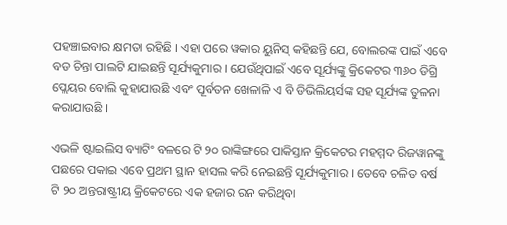ପହଞ୍ଚାଇବାର କ୍ଷମତା ରହିଛି । ଏହା ପରେ ୱକାର ୟୁନିସ୍ କହିଛନ୍ତି ଯେ, ବୋଲରଙ୍କ ପାଇଁ ଏବେ ବଡ ଚିନ୍ତା ପାଲଟି ଯାଇଛନ୍ତି ସୂର୍ଯ୍ୟକୁମାର । ଯେଉଁଥିପାଇଁ ଏବେ ସୂର୍ଯ୍ୟଙ୍କୁ କ୍ରିକେଟର ୩୬୦ ଡିଗ୍ରି ପ୍ଲେୟର ବୋଲି କୁହାଯାଉଛି ଏବଂ ପୂର୍ବତନ ଖେଳାଳି ଏ ବି ଡିଭିଲିୟର୍ସଙ୍କ ସହ ସୂର୍ଯ୍ୟଙ୍କ ତୁଳନା କରାଯାଉଛି ।

ଏଭଳି ଷ୍ଟାଇଲିସ ବ୍ୟାଟିଂ ବଳରେ ଟି ୨୦ ରାଙ୍କିଙ୍ଗରେ ପାକିସ୍ତାନ କ୍ରିକେଟର ମହମ୍ମଦ ରିଜୱାନଙ୍କୁ ପଛରେ ପକାଇ ଏବେ ପ୍ରଥମ ସ୍ଥାନ ହାସଲ କରି ନେଇଛନ୍ତି ସୂର୍ଯ୍ୟକୁମାର । ତେବେ ଚଳିତ ବର୍ଷ ଟି ୨୦ ଅନ୍ତରାଷ୍ଟ୍ରୀୟ କ୍ରିକେଟରେ ଏକ ହଜାର ରନ କରିଥିବା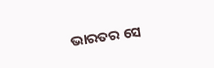ଭାରତର ସେ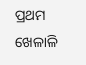ପ୍ରଥମ ଖେଳାଳି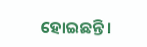ହୋଇଛନ୍ତି ।